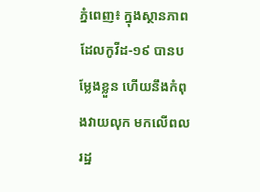ភ្នំពេញ៖ ក្នុងស្ថានភាពដែលកូវីដ-១៩ បានបម្លែងខ្លួន ហើយនឹងកំពុងវាយលុក មកលើពលរដ្ឋ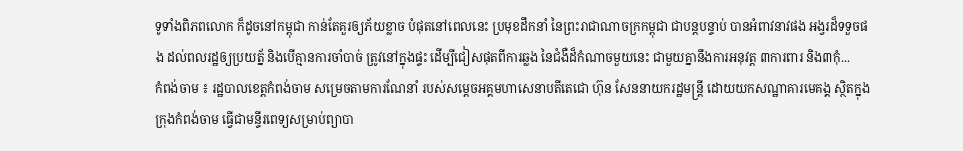ទូទាំងពិភពលោក ក៏ដូចនៅកម្ពុជា កាន់តែគួរឲ្យភ័យខ្លាច បំផុតនៅពេលនេះ ប្រមុខដឹកនាំ នៃព្រះរាជាណាចក្រកម្ពុជា ជាបន្តបន្ទាប់ បានអំពាវនាវផង អង្វរដ៏ទទួចផង ដល់ពលរដ្ឋឲ្យប្រយត្ន័ និងបើគ្មានការចាំបាច់ ត្រូវនៅក្នុងផ្ទះ ដើម្បីជៀសផុតពីការឆ្លង នៃជំងឺដ៏កំណាចមួយនេះ ជាមួយគ្នានឹងការអនុវត្ត ៣ការពារ និង៣កុំ...
កំពង់ចាម ៖ រដ្ឋបាលខេត្តកំពង់ចាម សម្រេចតាមការណែនាំ របស់សម្ដេចអគ្គមហាសេនាបតីតេជោ ហ៊ុន សែននាយករដ្ឋមន្ត្រី ដោយយកសណ្ឋាគារមេគង្គ ស្ថិតក្នុងក្រុងកំពង់ចាម ធ្វើជាមន្ទីរពេទ្យសម្រាប់ព្យាបា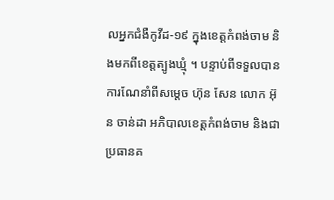លអ្នកជំងឺកូវីដ-១៩ ក្នុងខេត្តកំពង់ចាម និងមកពីខេត្តត្បូងឃ្មុំ ។ បន្ទាប់ពីទទួលបានការណែនាំពីសម្ដេច ហ៊ុន សែន លោក អ៊ុន ចាន់ដា អភិបាលខេត្តកំពង់ចាម និងជាប្រធានគ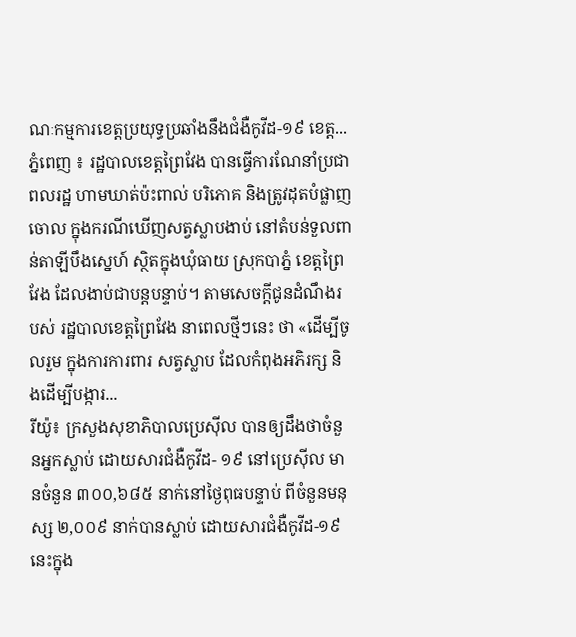ណៈកម្មការខេត្តប្រយុទ្ធប្រឆាំងនឹងជំងឺកូវីដ-១៩ ខេត្ត...
ភ្នំពេញ ៖ រដ្ឋបាលខេត្តព្រៃវែង បានធ្វើការណែនាំប្រជាពលរដ្ឋ ហាមឃាត់ប៉ះពាល់ បរិភោគ និងត្រូវដុតបំផ្លាញចោល ក្នុងករណីឃើញសត្វស្លាបងាប់ នៅតំបន់ទួលពាន់តាឡីបឹងស្នេហ៍ ស្ថិតក្នុងឃុំធាយ ស្រុកបាភ្នំ ខេត្តព្រៃវែង ដែលងាប់ជាបន្តបន្ទាប់។ តាមសេចក្តីជូនដំណឹងរបស់ រដ្ឋបាលខេត្តព្រៃវែង នាពេលថ្មីៗនេះ ថា «ដើម្បីចូលរួម ក្នុងការការពារ សត្វស្លាប ដែលកំពុងអភិរក្ស និងដើម្បីបង្ការ...
រីយ៉ូ៖ ក្រសួងសុខាភិបាលប្រេស៊ីល បានឲ្យដឹងថាចំនួនអ្នកស្លាប់ ដោយសារជំងឺកូវីដ- ១៩ នៅប្រេស៊ីល មានចំនួន ៣០០,៦៨៥ នាក់នៅថ្ងៃពុធបន្ទាប់ ពីចំនួនមនុស្ស ២,០០៩ នាក់បានស្លាប់ ដោយសារជំងឺកូវីដ-១៩នេះក្នុង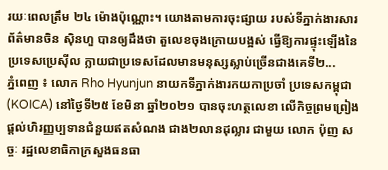រយៈពេលត្រឹម ២៤ ម៉ោងប៉ុណ្ណោះ។ យោងតាមការចុះផ្សាយ របស់ទីភ្នាក់ងារសារព័ត៌មានចិន ស៊ិនហួ បានឲ្យដឹងថា តួលេខចុងក្រោយបង្អស់ ធ្វើឱ្យការផ្ទុះឡើងនៃប្រទេសប្រេស៊ីល ក្លាយជាប្រទេសដែលមានមនុស្សស្លាប់ច្រើនជាងគេទី២...
ភ្នំពេញ ៖ លោក Rho Hyunjun នាយកទីភ្នាក់ងារកយកាប្រចាំ ប្រទេសកម្ពុជា (KOICA) នៅថ្ងៃទី២៥ ខែមិនា ឆ្នាំ២០២១ បានចុះហត្ថលេខា លើកិច្ចព្រមព្រៀង ផ្តល់ហិរញ្ញប្បទានជំនួយឥតសំណង ជាង២លានដុល្លារ ជាមួយ លោក ប៉ុញ សច្ចៈ រដ្ឋលេខាធិកាក្រសួងធនធា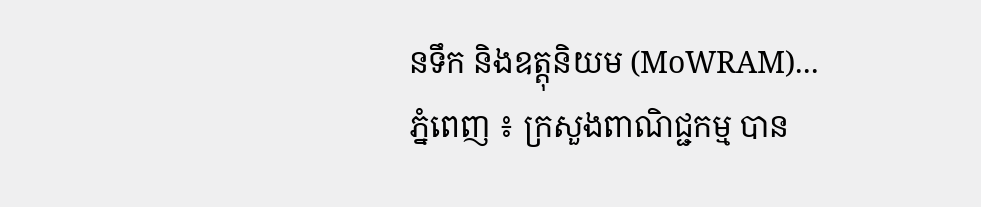នទឹក និងឧត្តុនិយម (MoWRAM)...
ភ្នំពេញ ៖ ក្រសួងពាណិជ្ជកម្ម បាន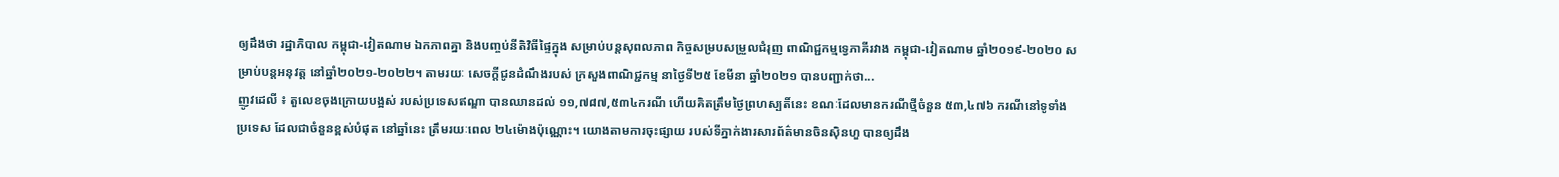ឲ្យដឹងថា រដ្ឋាភិបាល កម្ពុជា-វៀតណាម ឯកភាពគ្នា និងបញ្ចប់នីតិវិធីផ្ទៃក្នុង សម្រាប់បន្តសុពលភាព កិច្ចសម្របសម្រួលជំរុញ ពាណិជ្ជកម្មទ្វេភាគីរវាង កម្ពុជា-វៀតណាម ឆ្នាំ២០១៩-២០២០ សម្រាប់បន្តអនុវត្ត នៅឆ្នាំ២០២១-២០២២។ តាមរយៈ សេចក្ដីជូនដំណឹងរបស់ ក្រសួងពាណិជ្ជកម្ម នាថ្ងៃទី២៥ ខែមីនា ឆ្នាំ២០២១ បានបញ្ជាក់ថា...
ញូវដេលី ៖ តួលេខចុងក្រោយបង្អស់ របស់ប្រទេសឥណ្ឌា បានឈានដល់ ១១,៧៨៧,៥៣៤ករណី ហើយគិតត្រឹមថ្ងៃព្រហស្បតិ៍នេះ ខណៈដែលមានករណីថ្មីចំនួន ៥៣,៤៧៦ ករណីនៅទូទាំងប្រទេស ដែលជាចំនួនខ្ពស់បំផុត នៅឆ្នាំនេះ ត្រឹមរយៈពេល ២៤ម៉ោងប៉ុណ្ណោះ។ យោងតាមការចុះផ្សាយ របស់ទីភ្នាក់ងារសារព័ត៌មានចិនស៊ិនហួ បានឲ្យដឹង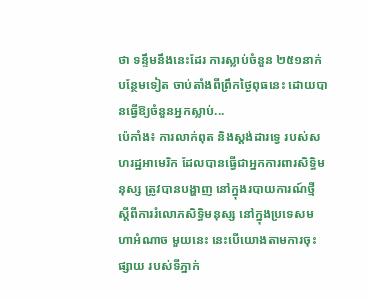ថា ទន្ទឹមនឹងនេះដែរ ការស្លាប់ចំនួន ២៥១នាក់បន្ថែមទៀត ចាប់តាំងពីព្រឹកថ្ងៃពុធនេះ ដោយបានធ្វើឱ្យចំនួនអ្នកស្លាប់...
ប៉េកាំង៖ ការលាក់ពុត និងស្តង់ដារទ្វេ របស់សហរដ្ឋអាមេរិក ដែលបានធ្វើជាអ្នកការពារសិទិ្ធមនុស្ស ត្រូវបានបង្ហាញ នៅក្នុងរបាយការណ៍ថ្មី ស្តីពីការរំលោភសិទ្ធិមនុស្ស នៅក្នុងប្រទេសមហាអំណាច មួយនេះ នេះបើយោងតាមការចុះផ្សាយ របស់ទីភ្នាក់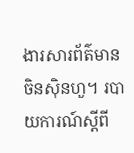ងារសារព័ត៌មានចិនស៊ិនហួ។ របាយការណ៍ស្តីពី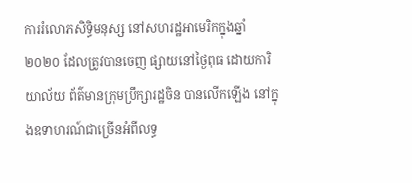ការរំលោភសិទ្ធិមនុស្ស នៅសហរដ្ឋអាមេរិកក្នុងឆ្នាំ ២០២០ ដែលត្រូវបានចេញ ផ្សាយនៅថ្ងៃពុធ ដោយការិយាល័យ ព័ត៌មានក្រុមប្រឹក្សារដ្ឋចិន បានលើកឡើង នៅក្នុងឧទាហរណ៍ជាច្រើនអំពីលទ្ធ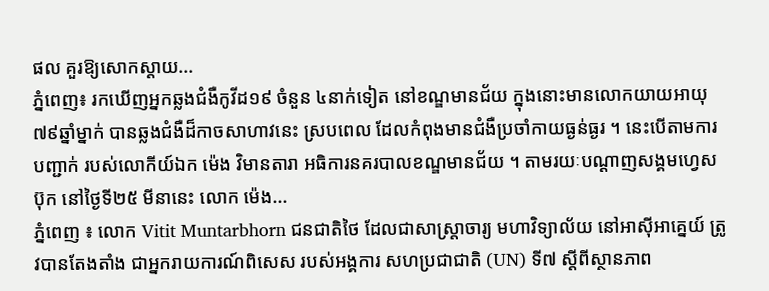ផល គួរឱ្យសោកស្តាយ...
ភ្នំពេញ៖ រកឃើញអ្នកឆ្លងជំងឺកូវីដ១៩ ចំនួន ៤នាក់ទៀត នៅខណ្ឌមានជ័យ ក្នុងនោះមានលោកយាយអាយុ ៧៩ឆ្នាំម្នាក់ បានឆ្លងជំងឺដ៏កាចសាហាវនេះ ស្របពេល ដែលកំពុងមានជំងឺប្រចាំកាយធ្ងន់ធ្ងរ ។ នេះបើតាមការបញ្ជាក់ របស់លោកីយ៍ឯក ម៉េង វិមានតារា អធិការនគរបាលខណ្ឌមានជ័យ ។ តាមរយៈបណ្ដាញសង្គមហ្វេសប៊ុក នៅថ្ងៃទី២៥ មីនានេះ លោក ម៉េង...
ភ្នំពេញ ៖ លោក Vitit Muntarbhorn ជនជាតិថៃ ដែលជាសាស្រ្តាចារ្យ មហាវិទ្យាល័យ នៅអាស៊ីអាគ្នេយ៍ ត្រូវបានតែងតាំង ជាអ្នករាយការណ៍ពិសេស របស់អង្គការ សហប្រជាជាតិ (UN) ទី៧ ស្តីពីស្ថានភាព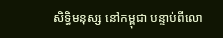សិទ្ធិមនុស្ស នៅកម្ពុជា បន្ទាប់ពីលោ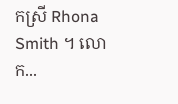កស្រី Rhona Smith ។ លោក...